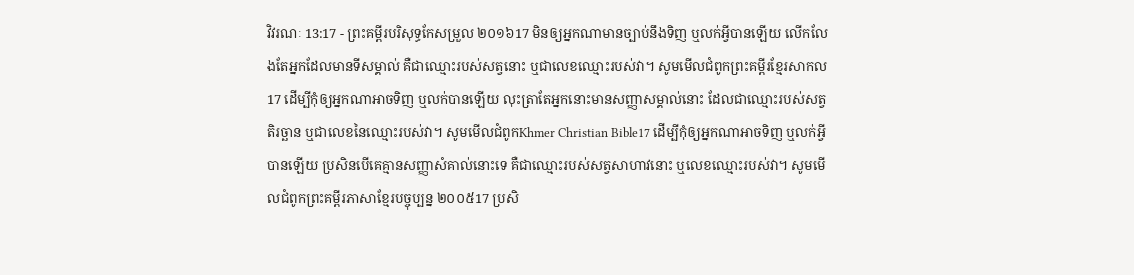វិវរណៈ 13:17 - ព្រះគម្ពីរបរិសុទ្ធកែសម្រួល ២០១៦17 មិនឲ្យអ្នកណាមានច្បាប់នឹងទិញ ឬលក់អ្វីបានឡើយ លើកលែងតែអ្នកដែលមានទីសម្គាល់ គឺជាឈ្មោះរបស់សត្វនោះ ឬជាលេខឈ្មោះរបស់វា។ សូមមើលជំពូកព្រះគម្ពីរខ្មែរសាកល17 ដើម្បីកុំឲ្យអ្នកណាអាចទិញ ឬលក់បានឡើយ លុះត្រាតែអ្នកនោះមានសញ្ញាសម្គាល់នោះ ដែលជាឈ្មោះរបស់សត្វតិរច្ឆាន ឬជាលេខនៃឈ្មោះរបស់វា។ សូមមើលជំពូកKhmer Christian Bible17 ដើម្បីកុំឲ្យអ្នកណាអាចទិញ ឬលក់អ្វីបានឡើយ ប្រសិនបើគេគ្មានសញ្ញាសំគាល់នោះទេ គឺជាឈ្មោះរបស់សត្វសាហាវនោះ ឬលេខឈ្មោះរបស់វា។ សូមមើលជំពូកព្រះគម្ពីរភាសាខ្មែរបច្ចុប្បន្ន ២០០៥17 ប្រសិ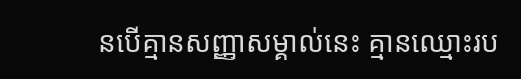នបើគ្មានសញ្ញាសម្គាល់នេះ គ្មានឈ្មោះរប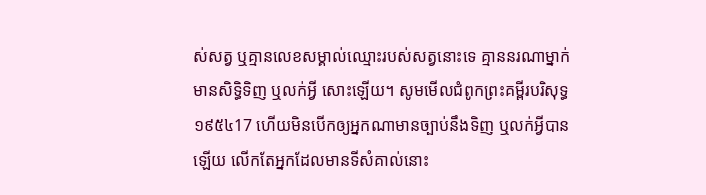ស់សត្វ ឬគ្មានលេខសម្គាល់ឈ្មោះរបស់សត្វនោះទេ គ្មាននរណាម្នាក់មានសិទ្ធិទិញ ឬលក់អ្វី សោះឡើយ។ សូមមើលជំពូកព្រះគម្ពីរបរិសុទ្ធ ១៩៥៤17 ហើយមិនបើកឲ្យអ្នកណាមានច្បាប់នឹងទិញ ឬលក់អ្វីបានឡើយ លើកតែអ្នកដែលមានទីសំគាល់នោះ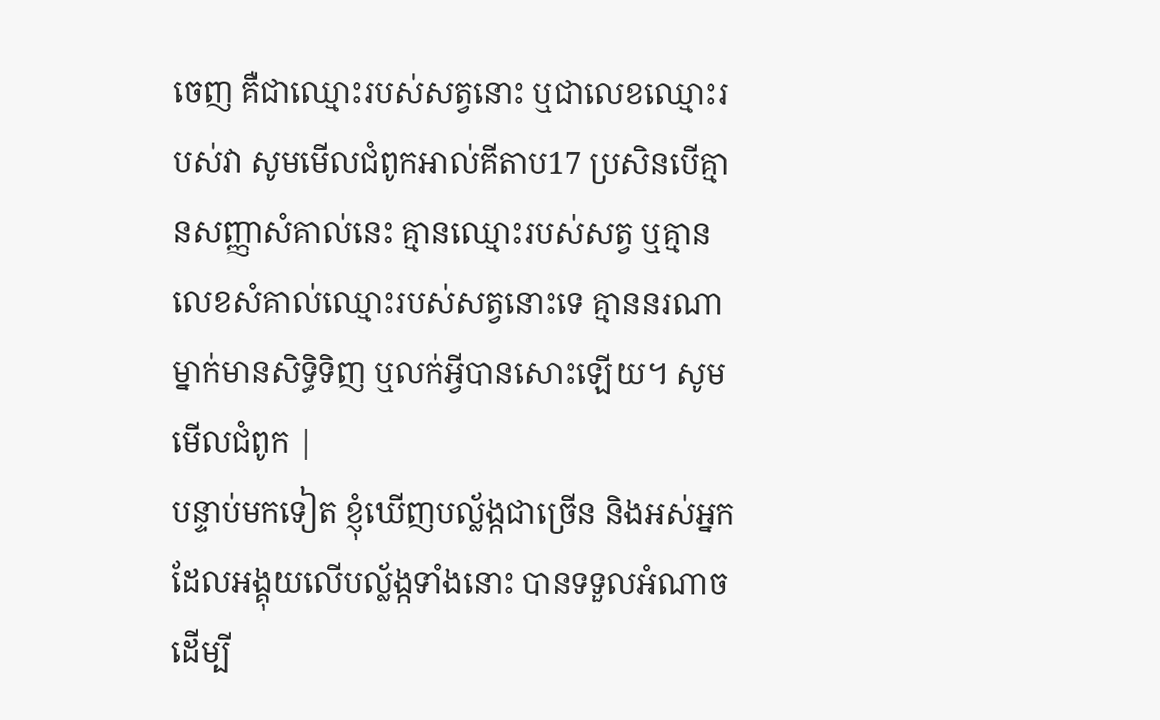ចេញ គឺជាឈ្មោះរបស់សត្វនោះ ឬជាលេខឈ្មោះរបស់វា សូមមើលជំពូកអាល់គីតាប17 ប្រសិនបើគ្មានសញ្ញាសំគាល់នេះ គ្មានឈ្មោះរបស់សត្វ ឬគ្មានលេខសំគាល់ឈ្មោះរបស់សត្វនោះទេ គ្មាននរណាម្នាក់មានសិទ្ធិទិញ ឬលក់អ្វីបានសោះឡើយ។ សូមមើលជំពូក |
បន្ទាប់មកទៀត ខ្ញុំឃើញបល្ល័ង្កជាច្រើន និងអស់អ្នកដែលអង្គុយលើបល្ល័ង្កទាំងនោះ បានទទួលអំណាចដើម្បី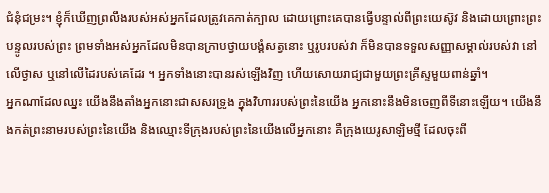ជំនុំជម្រះ។ ខ្ញុំក៏ឃើញព្រលឹងរបស់អស់អ្នកដែលត្រូវគេកាត់ក្បាល ដោយព្រោះគេបានធ្វើបន្ទាល់ពីព្រះយេស៊ូវ និងដោយព្រោះព្រះបន្ទូលរបស់ព្រះ ព្រមទាំងអស់អ្នកដែលមិនបានក្រាបថ្វាយបង្គំសត្វនោះ ឬរូបរបស់វា ក៏មិនបានទទួលសញ្ញាសម្គាល់របស់វា នៅលើថ្ងាស ឬនៅលើដៃរបស់គេដែរ ។ អ្នកទាំងនោះបានរស់ឡើងវិញ ហើយសោយរាជ្យជាមួយព្រះគ្រីស្ទមួយពាន់ឆ្នាំ។
អ្នកណាដែលឈ្នះ យើងនឹងតាំងអ្នកនោះជាសសរទ្រូង ក្នុងវិហាររបស់ព្រះនៃយើង អ្នកនោះនឹងមិនចេញពីទីនោះឡើយ។ យើងនឹងកត់ព្រះនាមរបស់ព្រះនៃយើង និងឈ្មោះទីក្រុងរបស់ព្រះនៃយើងលើអ្នកនោះ គឺក្រុងយេរូសាឡិមថ្មី ដែលចុះពី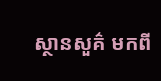ស្ថានសួគ៌ មកពី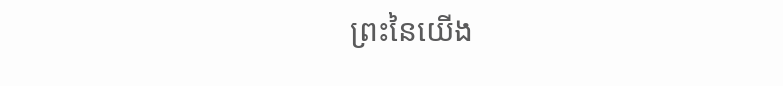ព្រះនៃយើង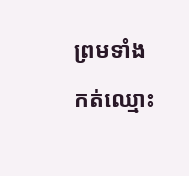ព្រមទាំងកត់ឈ្មោះ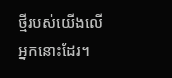ថ្មីរបស់យើងលើអ្នកនោះដែរ។